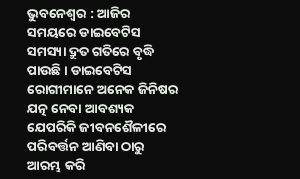ଭୁବନେଶ୍ୱର : ଆଜିର ସମୟରେ ଡାଇବେଟିସ ସମସ୍ୟା ଦ୍ରୁତ ଗତିରେ ବୃଦ୍ଧି ପାଉଛି । ଡାଇବେଟିସ ରୋଗୀମାନେ ଅନେକ ଜିନିଷର ଯତ୍ନ ନେବା ଆବଶ୍ୟକ ଯେପରିକି ଜୀବନଶୈଳୀରେ ପରିବର୍ତ୍ତନ ଆଣିବା ଠାରୁ ଆରମ୍ଭ କରି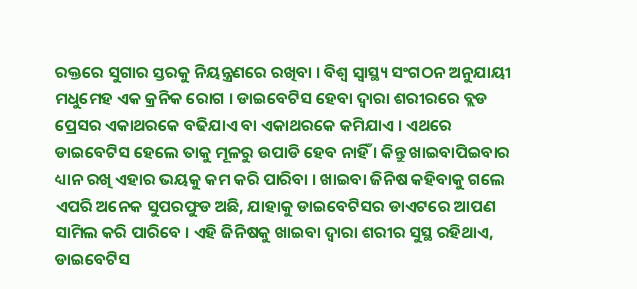ରକ୍ତରେ ସୁଗାର ସ୍ତରକୁ ନିୟନ୍ତ୍ରଣରେ ରଖିବା । ବିଶ୍ୱ ସ୍ୱାସ୍ଥ୍ୟ ସଂଗଠନ ଅନୁଯାୟୀ ମଧୁମେହ ଏକ କ୍ରନିକ ରୋଗ । ଡାଇବେଟିସ ହେବା ଦ୍ୱାରା ଶରୀରରେ ବ୍ଲଡ ପ୍ରେସର ଏକାଥରକେ ବଢିଯାଏ ବା ଏକାଥରକେ କମିଯାଏ । ଏଥରେ ଡାଇବେଟିସ ହେଲେ ତାକୁ ମୂଳରୁ ଉପାଡି ହେବ ନାହିଁ । କିନ୍ତୁ ଖାଇବାପିଇବାର ଧ୍ୟାନ ରଖି ଏହାର ଭୟକୁ କମ କରି ପାରିବା । ଖାଇବା ଜିନିଷ କହିବାକୁ ଗଲେ ଏପରି ଅନେକ ସୁପରଫୁଡ ଅଛି, ଯାହାକୁ ଡାଇବେଟିସର ଡାଏଟରେ ଆପଣ ସାମିଲ କରି ପାରିବେ । ଏହି ଜିନିଷକୁ ଖାଇବା ଦ୍ୱାରା ଶରୀର ସୁସ୍ଥ ରହିଥାଏ, ଡାଇବେଟିସ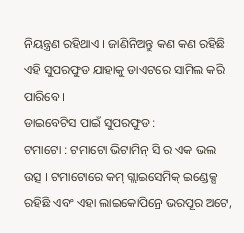ନିୟନ୍ତ୍ରଣ ରହିଥାଏ । ଜାଣିନିଅନ୍ତୁ କଣ କଣ ରହିଛି ଏହି ସୁପରଫୁଡ ଯାହାକୁ ଡାଏଟରେ ସାମିଲ କରି ପାରିବେ ।
ଡାଇବେଟିସ ପାଇଁ ସୁପରଫୁଡ :
ଟମାଟୋ : ଟମାଟୋ ଭିଟାମିନ୍ ସି ର ଏକ ଭଲ ଉତ୍ସ । ଟମାଟୋରେ କମ୍ ଗ୍ଲାଇସେମିକ୍ ଇଣ୍ଡେକ୍ସ ରହିଛି ଏବଂ ଏହା ଲାଇକୋପିନ୍ରେ ଭରପୂର ଅଟେ,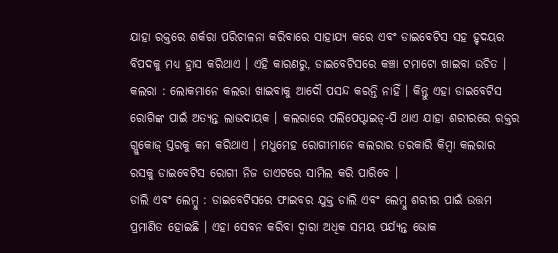ଯାହା ରକ୍ତରେ ଶର୍କରା ପରିଚାଳନା କରିବାରେ ସାହାଯ୍ୟ କରେ ଏବଂ ଡାଇବେଟିସ ସହ ହୃଦୟର ବିପଦକୁ ମଧ୍ୟ ହ୍ରାସ କରିଥାଏ । ଏହି କାରଣରୁ, ଡାଇବେଟିସରେ କଞ୍ଚା ଟମାଟୋ ଖାଇବା ଉଚିତ ।
କଲରା : ଲୋକମାନେ କଲରା ଖାଇବାକୁ ଆଦୌ ପସନ୍ଦ କରନ୍ତି ନାହିଁ । କିନ୍ତୁ ଏହା ଡାଇବେଟିସ ରୋଗିଙ୍କ ପାଇଁ ଅତ୍ୟନ୍ତ ଲାଭଦାୟକ । କଲରାରେ ପଲିପେପ୍ଟାଇଡ୍-ପି ଥାଏ ଯାହା ଶରୀରରେ ରକ୍ତର ଗ୍ଲୁକୋଜ୍ ସ୍ତରକୁ କମ କରିଥାଏ । ମଧୁମେହ ରୋଗୀମାନେ କଲରାର ତରକାରି କିମ୍ବା କଲରାର ରସକୁ ଡାଇବେଟିସ ରୋଗୀ ନିଜ ଡାଏଟରେ ସାମିଲ କରି ପାରିବେ ।
ଡାଲି ଏବଂ ଲେମ୍ବୁ : ଡାଇବେଟିସରେ ଫାଇବର ଯୁକ୍ତ ଡାଲି ଏବଂ ଲେମ୍ବୁ ଶରୀର ପାଇଁ ଉତ୍ତମ ପ୍ରମାଣିତ ହୋଇଛି । ଏହା ସେବନ କରିବା ଦ୍ୱାରା ଅଧିକ ସମୟ ପର୍ଯ୍ୟନ୍ତ ଭୋକ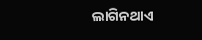ଲାଗିନଥାଏ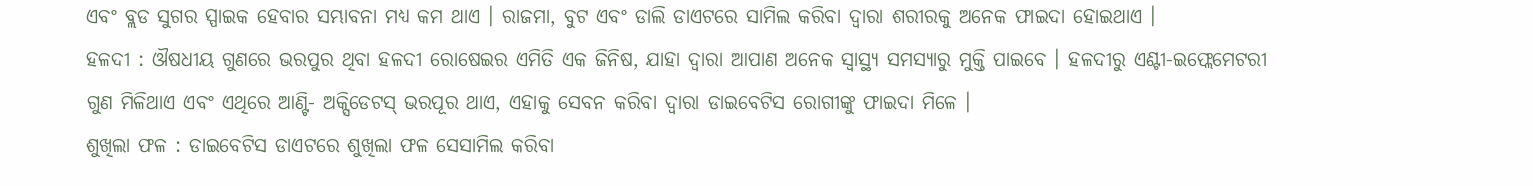ଏବଂ ବ୍ଲଡ ସୁଗର ସ୍ପାଇକ ହେବାର ସମ୍ଭାବନା ମଧ୍ୟ କମ ଥାଏ । ରାଜମା, ବୁଟ ଏବଂ ଡାଲି ଡାଏଟରେ ସାମିଲ କରିବା ଦ୍ୱାରା ଶରୀରକୁ ଅନେକ ଫାଇଦା ହୋଇଥାଏ ।
ହଳଦୀ : ଔଷଧୀୟ ଗୁଣରେ ଭରପୁର ଥିବା ହଳଦୀ ରୋଷେଇର ଏମିତି ଏକ ଜିନିଷ, ଯାହା ଦ୍ୱାରା ଆପାଣ ଅନେକ ସ୍ୱାସ୍ଥ୍ୟ ସମସ୍ୟାରୁ ମୁକ୍ତି ପାଇବେ । ହଳଦୀରୁ ଏଣ୍ଟୀ-ଇଫ୍ଲେମେଟରୀ ଗୁଣ ମିଳିଥାଏ ଏବଂ ଏଥିରେ ଆଣ୍ଟି- ଅକ୍ସିଡେଟସ୍ ଭରପୂର ଥାଏ, ଏହାକୁ ସେବନ କରିବା ଦ୍ୱାରା ଡାଇବେଟିସ ରୋଗୀଙ୍କୁ ଫାଇଦା ମିଳେ ।
ଶୁଖିଲା ଫଳ : ଡାଇବେଟିସ ଡାଏଟରେ ଶୁଖିଲା ଫଳ ସେସାମିଲ କରିବା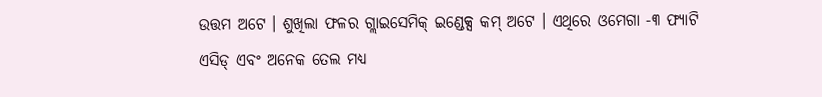ଉତ୍ତମ ଅଟେ । ଶୁଖିଲା ଫଳର ଗ୍ଲାଇସେମିକ୍ ଇଣ୍ଡେକ୍ସ କମ୍ ଅଟେ । ଏଥିରେ ଓମେଗା -୩ ଫ୍ୟାଟି ଏସିଡ୍ ଏବଂ ଅନେକ ତେଲ ମଧ୍ୟ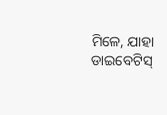ମିଳେ, ଯାହା ଡାଇବେଟିସ୍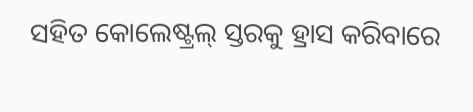ସହିତ କୋଲେଷ୍ଟ୍ରଲ୍ ସ୍ତରକୁ ହ୍ରାସ କରିବାରେ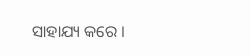ସାହାଯ୍ୟ କରେ ।